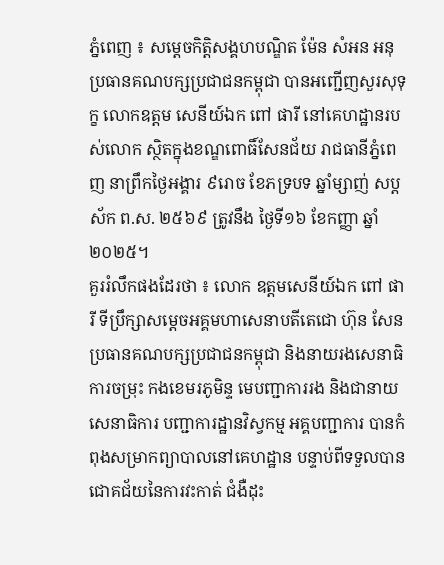ភ្នំពេញ ៖ សម្តេចកិត្តិសង្គហបណ្ឌិត ម៉ែន សំអន អនុប្រធានគណបក្សប្រជាជនកម្ពុជា បានអញ្ជើញសួរសុទុក្ខ លោកឧត្ដម សេនីយ៍ឯក ពៅ ផារី នៅគេហដ្ឋានរបស់លោក ស្ថិតក្នុងខណ្ឌពោធិ៍សែនជ័យ រាជធានីភ្នំពេញ នាព្រឹកថ្ងៃអង្គារ ៩រោច ខែភទ្របទ ឆ្នាំម្សាញ់ សប្តស័ក ព.ស. ២៥៦៩ ត្រូវនឹង ថ្ងៃទី១៦ ខែកញ្ញា ឆ្នាំ២០២៥។
គួររំលឹកផងដែរថា ៖ លោក ឧត្ដមសេនីយ៍ឯក ពៅ ផារី ទីប្រឹក្សាសម្តេចអគ្គមហាសេនាបតីតេជោ ហ៊ុន សែន ប្រធានគណបក្សប្រជាជនកម្ពុជា និងនាយរងសេនាធិការចម្រុះ កងខេមរភូមិន្ទ មេបញ្ជាការរង និងជានាយសេនាធិការ បញ្ជាការដ្ឋានវិស្វកម្ម អគ្គបញ្ជាការ បានកំពុងសម្រាកព្យាបាលនៅគេហដ្ឋាន បន្ទាប់ពីទទួលបាន ជោគជ័យនៃការវះកាត់ ជំងឺដុះ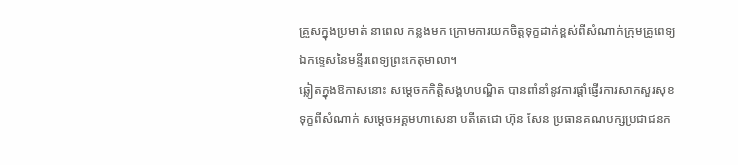គ្រួសក្នុងប្រមាត់ នាពេល កន្លងមក ក្រោមការយកចិត្តទុក្ខដាក់ខ្ពស់ពីសំណាក់ក្រុមគ្រូពេទ្យឯកទ្ទេសនៃមន្ទីរពេទ្យព្រះកេតុមាលា។
ឆ្លៀតក្នុងឱកាសនោះ សម្តេចកកិត្តិសង្គហបណ្ឌិត បានពាំនាំនូវការផ្តាំផ្ញើរការសាកសួរសុខទុក្ខពីសំណាក់ សម្តេចអគ្គមហាសេនា បតីតេជោ ហ៊ុន សែន ប្រធានគណបក្សប្រជាជនក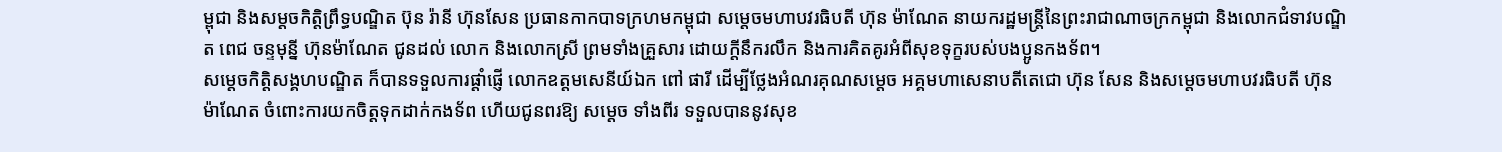ម្ពុជា និងសម្តចកិត្តិព្រឹទ្ធបណ្ឌិត ប៊ុន រ៉ានី ហ៊ុនសែន ប្រធានកាកបាទក្រហមកម្ពុជា សម្ដេចមហាបវរធិបតី ហ៊ុន ម៉ាណែត នាយករដ្ឋមន្ត្រីនៃព្រះរាជាណាចក្រកម្ពុជា និងលោកជំទាវបណ្ឌិត ពេជ ចន្ទមុន្នី ហ៊ុនម៉ាណែត ជូនដល់ លោក និងលោកស្រី ព្រមទាំងគ្រួសារ ដោយក្តីនឹករលឹក និងការគិតគូរអំពីសុខទុក្ខរបស់បងប្អូនកងទ័ព។
សម្តេចកិត្តិសង្គហបណ្ឌិត ក៏បានទទួលការផ្ដាំផ្ញើ លោកឧត្តមសេនីយ៍ឯក ពៅ ផារី ដើម្បីថ្លែងអំណរគុណសម្ដេច អគ្គមហាសេនាបតីតេជោ ហ៊ុន សែន និងសម្តេចមហាបវរធិបតី ហ៊ុន ម៉ាណែត ចំពោះការយកចិត្តទុកដាក់កងទ័ព ហើយជូនពរឱ្យ សម្ដេច ទាំងពីរ ទទួលបាននូវសុខ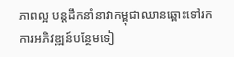ភាពល្អ បន្តដឹកនាំនាវាកម្ពុជាឈានឆ្ពោះទៅរកការអភិវឌ្ឍន៍បន្ថែមទៀ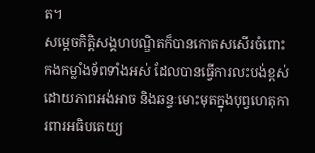ត។
សម្តេចកិត្តិសង្គហបណ្ឌិតក៏បានកោតសសើរចំពោះកងកម្លាំងទ័ពទាំងអស់ ដែលបានធ្វើការលះបង់ខ្ពស់ដោយភាពអង់អាច និងឆន្ទៈមោះមុតក្នុងបុព្វហេតុការពារអធិបតេយ្យ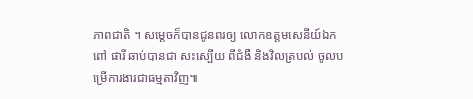ភាពជាតិ ។ សម្តេចក៏បានជូនពរឲ្យ លោកឧត្តមសេនីយ៍ឯក ពៅ ផារី ឆាប់បានជា សះស្បើយ ពីជំងឺ និងវិលត្របល់ ចូលបម្រើការងារជាធម្មតាវិញ៕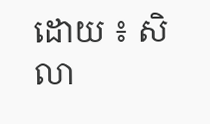ដោយ ៖ សិលា